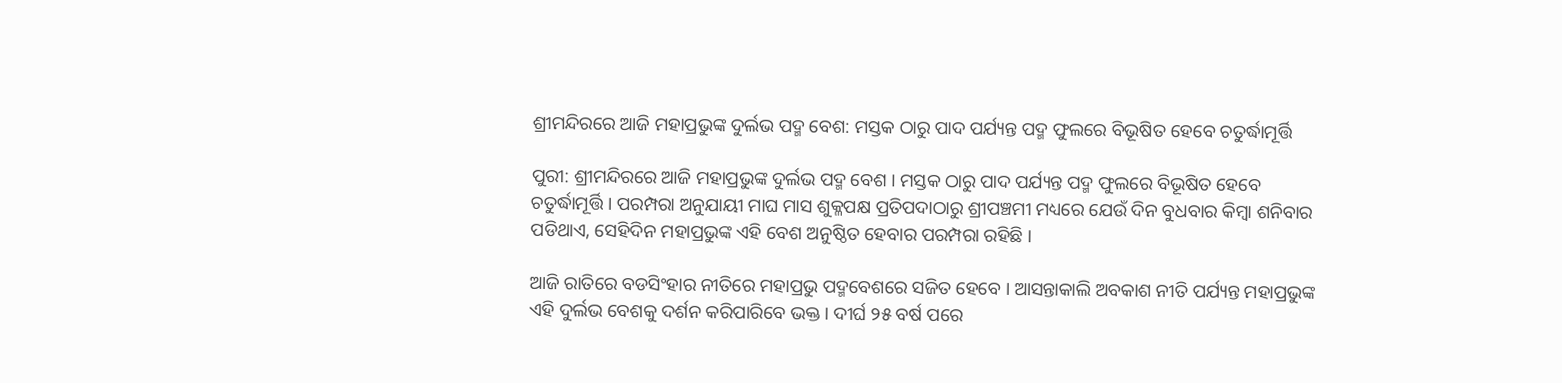ଶ୍ରୀମନ୍ଦିରରେ ଆଜି ମହାପ୍ରଭୁଙ୍କ ଦୁର୍ଲଭ ପଦ୍ମ ବେଶ: ମସ୍ତକ ଠାରୁ ପାଦ ପର୍ଯ୍ୟନ୍ତ ପଦ୍ମ ଫୁଲରେ ବିଭୂଷିତ ହେବେ ଚତୁର୍ଦ୍ଧାମୂର୍ତ୍ତି

ପୁରୀ: ଶ୍ରୀମନ୍ଦିରରେ ଆଜି ମହାପ୍ରଭୁଙ୍କ ଦୁର୍ଲଭ ପଦ୍ମ ବେଶ । ମସ୍ତକ ଠାରୁ ପାଦ ପର୍ଯ୍ୟନ୍ତ ପଦ୍ମ ଫୁଲରେ ବିଭୂଷିତ ହେବେ ଚତୁର୍ଦ୍ଧାମୂର୍ତ୍ତି । ପରମ୍ପରା ଅନୁଯାୟୀ ମାଘ ମାସ ଶୁକ୍ଳପକ୍ଷ ପ୍ରତିପଦାଠାରୁ ଶ୍ରୀପଞ୍ଚମୀ ମଧ୍ୟରେ ଯେଉଁ ଦିନ ବୁଧବାର କିମ୍ବା ଶନିବାର ପଡିଥାଏ, ସେହିଦିନ ମହାପ୍ରଭୁଙ୍କ ଏହି ବେଶ ଅନୁଷ୍ଠିତ ହେବାର ପରମ୍ପରା ରହିଛି ।

ଆଜି ରାତିରେ ବଡସିଂହାର ନୀତିରେ ମହାପ୍ରଭୁ ପଦ୍ମବେଶରେ ସଜିତ ହେବେ । ଆସନ୍ତାକାଲି ଅବକାଶ ନୀତି ପର୍ଯ୍ୟନ୍ତ ମହାପ୍ରଭୁଙ୍କ ଏହି ଦୁର୍ଲଭ ବେଶକୁ ଦର୍ଶନ କରିପାରିବେ ଭକ୍ତ । ଦୀର୍ଘ ୨୫ ବର୍ଷ ପରେ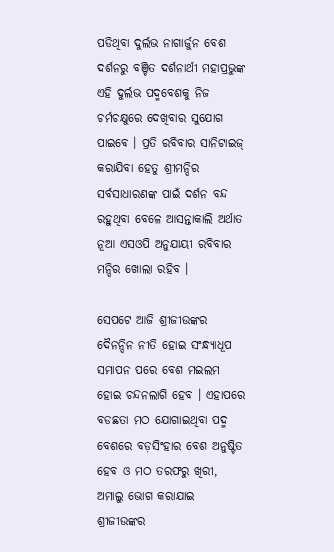ପଡିଥିବା ଦୁର୍ଲଭ ନାଗାର୍ଜୁନ ବେଶ ଦର୍ଶନରୁ ବଞ୍ଚିତ ଦର୍ଶନାର୍ଥୀ ମହାପ୍ରଭୁଙ୍କ ଏହି ଦୁର୍ଲଭ ପଦ୍ମବେଶକୁ ନିଜ ଚର୍ମଚକ୍ଷୁରେ ଦେଖିବାର ସୁଯୋଗ ପାଇବେ । ପ୍ରତି ରବିବାର ସାନିଟାଇଜ୍‌ କରାଯିବା ହେତୁ ଶ୍ରୀମନ୍ଦିର ସର୍ବସାଧାରଣଙ୍କ ପାଇଁ ଦର୍ଶନ ବନ୍ଦ ରହୁଥିବା ବେଳେ ଆସନ୍ତାକାଲି ଅର୍ଥାତ ନୂଆ ଏସଓପି ଅନୁଯାୟୀ ରବିବାର ମନ୍ଦିର ଖୋଲା ରହିବ ।

ସେପଟେ ଆଜି ଶ୍ରୀଜୀଉଙ୍କର ଦୈନନ୍ଦିନ ନୀତି ହୋଇ ସଂନ୍ଧ୍ୟାଧୂପ ସମାପନ ପରେ ବେଶ ମଇଲମ ହୋଇ ଚନ୍ଦନଲାଗି ହେବ । ଏହାପରେ ବଡଛତା ମଠ ଯୋଗାଇଥିବା ପଦ୍ମ ବେଶରେ ବଡ଼ସିଂହାର ବେଶ ଅନୁଷ୍ଟିତ ହେବ ଓ ମଠ ତରଫରୁ ଖିରୀ, ଅମାଲୁ ଭୋଗ କରାଯାଇ ଶ୍ରୀଜୀଉଙ୍କର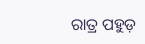ରାତ୍ର ପହୁଡ଼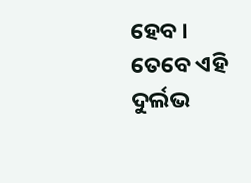ହେବ । ତେବେ ଏହି ଦୁର୍ଲଭ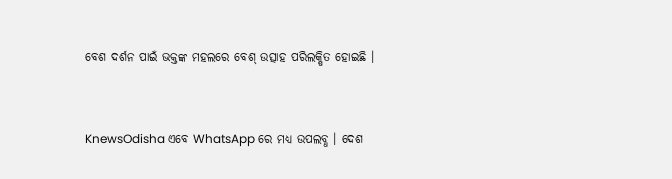ବେଶ ଦର୍ଶନ ପାଇଁ ଭକ୍ତଙ୍କ ମହଲରେ ବେଶ୍‌ ଉତ୍ସାହ ପରିଲକ୍ଷିତ ହୋଇଛି ।


KnewsOdisha ଏବେ WhatsApp ରେ ମଧ୍ୟ ଉପଲବ୍ଧ । ଦେଶ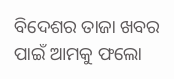ବିଦେଶର ତାଜା ଖବର ପାଇଁ ଆମକୁ ଫଲୋ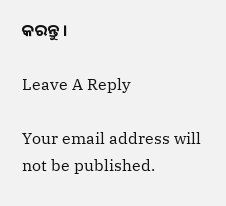କରନ୍ତୁ ।

Leave A Reply

Your email address will not be published.